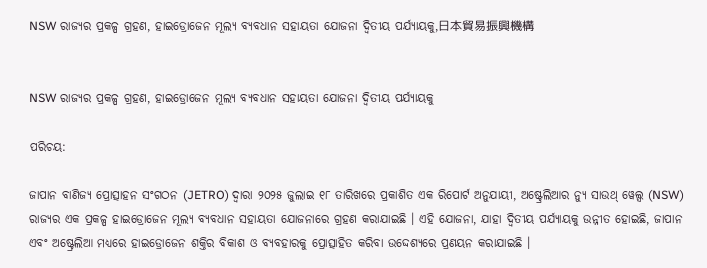NSW ରାଜ୍ୟର ପ୍ରକଳ୍ପ ଗ୍ରହଣ, ହାଇଡ୍ରୋଜେନ ମୂଲ୍ୟ ବ୍ୟବଧାନ ସହାୟତା ଯୋଜନା ଦ୍ୱିତୀୟ ପର୍ଯ୍ୟାୟକୁ,日本貿易振興機構


NSW ରାଜ୍ୟର ପ୍ରକଳ୍ପ ଗ୍ରହଣ, ହାଇଡ୍ରୋଜେନ ମୂଲ୍ୟ ବ୍ୟବଧାନ ସହାୟତା ଯୋଜନା ଦ୍ୱିତୀୟ ପର୍ଯ୍ୟାୟକୁ

ପରିଚୟ:

ଜାପାନ ବାଣିଜ୍ୟ ପ୍ରୋତ୍ସାହନ ସଂଗଠନ (JETRO) ଦ୍ୱାରା ୨୦୨୫ ଜୁଲାଇ ୧୮ ତାରିଖରେ ପ୍ରକାଶିତ ଏକ ରିପୋର୍ଟ ଅନୁଯାୟୀ, ଅଷ୍ଟ୍ରେଲିଆର ନ୍ୟୁ ସାଉଥ୍ ୱେଲ୍ସ (NSW) ରାଜ୍ୟର ଏକ ପ୍ରକଳ୍ପ ହାଇଡ୍ରୋଜେନ ମୂଲ୍ୟ ବ୍ୟବଧାନ ସହାୟତା ଯୋଜନାରେ ଗ୍ରହଣ କରାଯାଇଛି । ଏହି ଯୋଜନା, ଯାହା ଦ୍ୱିତୀୟ ପର୍ଯ୍ୟାୟକୁ ଉନ୍ନୀତ ହୋଇଛି, ଜାପାନ ଏବଂ ଅଷ୍ଟ୍ରେଲିଆ ମଧ୍ୟରେ ହାଇଡ୍ରୋଜେନ ଶକ୍ତିର ବିକାଶ ଓ ବ୍ୟବହାରକୁ ପ୍ରୋତ୍ସାହିତ କରିବା ଉଦ୍ଦେଶ୍ୟରେ ପ୍ରଣୟନ କରାଯାଇଛି ।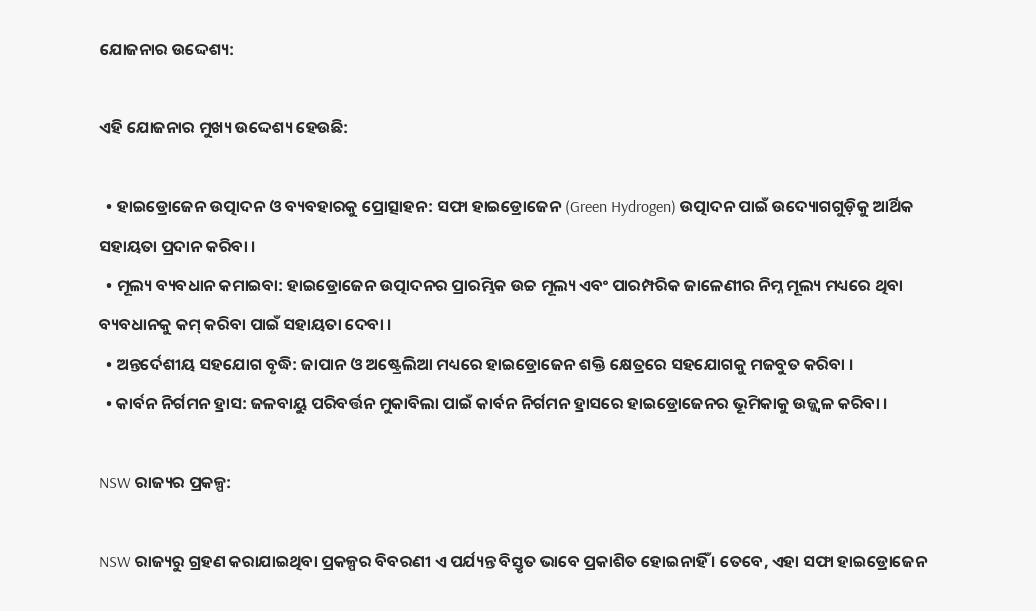ଯୋଜନାର ଉଦ୍ଦେଶ୍ୟ:

ଏହି ଯୋଜନାର ମୁଖ୍ୟ ଉଦ୍ଦେଶ୍ୟ ହେଉଛି:

  • ହାଇଡ୍ରୋଜେନ ଉତ୍ପାଦନ ଓ ବ୍ୟବହାରକୁ ପ୍ରୋତ୍ସାହନ: ସଫା ହାଇଡ୍ରୋଜେନ (Green Hydrogen) ଉତ୍ପାଦନ ପାଇଁ ଉଦ୍ୟୋଗଗୁଡ଼ିକୁ ଆର୍ଥିକ ସହାୟତା ପ୍ରଦାନ କରିବା ।
  • ମୂଲ୍ୟ ବ୍ୟବଧାନ କମାଇବା: ହାଇଡ୍ରୋଜେନ ଉତ୍ପାଦନର ପ୍ରାରମ୍ଭିକ ଉଚ୍ଚ ମୂଲ୍ୟ ଏବଂ ପାରମ୍ପରିକ ଜାଳେଣୀର ନିମ୍ନ ମୂଲ୍ୟ ମଧ୍ୟରେ ଥିବା ବ୍ୟବଧାନକୁ କମ୍ କରିବା ପାଇଁ ସହାୟତା ଦେବା ।
  • ଅନ୍ତର୍ଦେଶୀୟ ସହଯୋଗ ବୃଦ୍ଧି: ଜାପାନ ଓ ଅଷ୍ଟ୍ରେଲିଆ ମଧ୍ୟରେ ହାଇଡ୍ରୋଜେନ ଶକ୍ତି କ୍ଷେତ୍ରରେ ସହଯୋଗକୁ ମଜବୁତ କରିବା ।
  • କାର୍ବନ ନିର୍ଗମନ ହ୍ରାସ: ଜଳବାୟୁ ପରିବର୍ତ୍ତନ ମୁକାବିଲା ପାଇଁ କାର୍ବନ ନିର୍ଗମନ ହ୍ରାସରେ ହାଇଡ୍ରୋଜେନର ଭୂମିକାକୁ ଉଜ୍ଜ୍ୱଳ କରିବା ।

NSW ରାଜ୍ୟର ପ୍ରକଳ୍ପ:

NSW ରାଜ୍ୟରୁ ଗ୍ରହଣ କରାଯାଇଥିବା ପ୍ରକଳ୍ପର ବିବରଣୀ ଏ ପର୍ଯ୍ୟନ୍ତ ବିସ୍ତୃତ ଭାବେ ପ୍ରକାଶିତ ହୋଇନାହିଁ । ତେବେ, ଏହା ସଫା ହାଇଡ୍ରୋଜେନ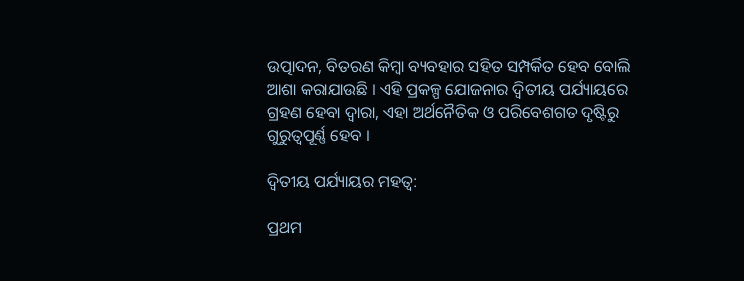ଉତ୍ପାଦନ, ବିତରଣ କିମ୍ବା ବ୍ୟବହାର ସହିତ ସମ୍ପର୍କିତ ହେବ ବୋଲି ଆଶା କରାଯାଉଛି । ଏହି ପ୍ରକଳ୍ପ ଯୋଜନାର ଦ୍ୱିତୀୟ ପର୍ଯ୍ୟାୟରେ ଗ୍ରହଣ ହେବା ଦ୍ୱାରା, ଏହା ଅର୍ଥନୈତିକ ଓ ପରିବେଶଗତ ଦୃଷ୍ଟିରୁ ଗୁରୁତ୍ୱପୂର୍ଣ୍ଣ ହେବ ।

ଦ୍ୱିତୀୟ ପର୍ଯ୍ୟାୟର ମହତ୍ୱ:

ପ୍ରଥମ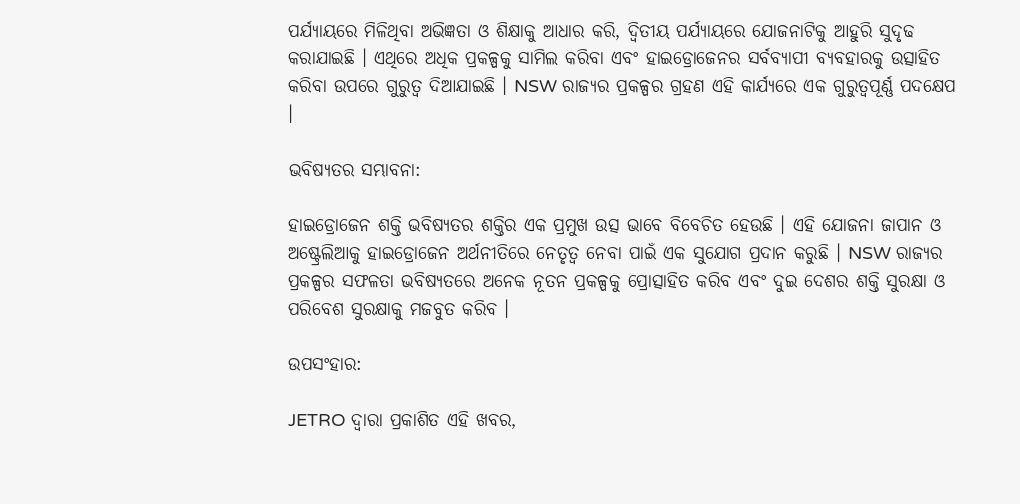ପର୍ଯ୍ୟାୟରେ ମିଳିଥିବା ଅଭିଜ୍ଞତା ଓ ଶିକ୍ଷାକୁ ଆଧାର କରି, ଦ୍ୱିତୀୟ ପର୍ଯ୍ୟାୟରେ ଯୋଜନାଟିକୁ ଆହୁରି ସୁଦୃଢ କରାଯାଇଛି । ଏଥିରେ ଅଧିକ ପ୍ରକଳ୍ପକୁ ସାମିଲ କରିବା ଏବଂ ହାଇଡ୍ରୋଜେନର ସର୍ବବ୍ୟାପୀ ବ୍ୟବହାରକୁ ଉତ୍ସାହିତ କରିବା ଉପରେ ଗୁରୁତ୍ୱ ଦିଆଯାଇଛି । NSW ରାଜ୍ୟର ପ୍ରକଳ୍ପର ଗ୍ରହଣ ଏହି କାର୍ଯ୍ୟରେ ଏକ ଗୁରୁତ୍ୱପୂର୍ଣ୍ଣ ପଦକ୍ଷେପ ।

ଭବିଷ୍ୟତର ସମ୍ଭାବନା:

ହାଇଡ୍ରୋଜେନ ଶକ୍ତି ଭବିଷ୍ୟତର ଶକ୍ତିର ଏକ ପ୍ରମୁଖ ଉତ୍ସ ଭାବେ ବିବେଚିତ ହେଉଛି । ଏହି ଯୋଜନା ଜାପାନ ଓ ଅଷ୍ଟ୍ରେଲିଆକୁ ହାଇଡ୍ରୋଜେନ ଅର୍ଥନୀତିରେ ନେତୃତ୍ୱ ନେବା ପାଇଁ ଏକ ସୁଯୋଗ ପ୍ରଦାନ କରୁଛି । NSW ରାଜ୍ୟର ପ୍ରକଳ୍ପର ସଫଳତା ଭବିଷ୍ୟତରେ ଅନେକ ନୂତନ ପ୍ରକଳ୍ପକୁ ପ୍ରୋତ୍ସାହିତ କରିବ ଏବଂ ଦୁଇ ଦେଶର ଶକ୍ତି ସୁରକ୍ଷା ଓ ପରିବେଶ ସୁରକ୍ଷାକୁ ମଜବୁତ କରିବ ।

ଉପସଂହାର:

JETRO ଦ୍ୱାରା ପ୍ରକାଶିତ ଏହି ଖବର,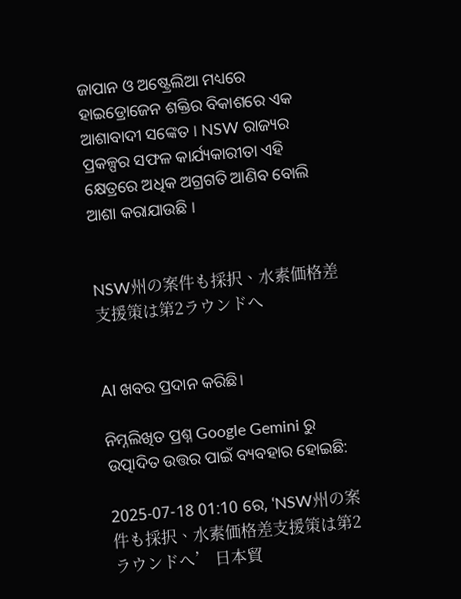ଜାପାନ ଓ ଅଷ୍ଟ୍ରେଲିଆ ମଧ୍ୟରେ ହାଇଡ୍ରୋଜେନ ଶକ୍ତିର ବିକାଶରେ ଏକ ଆଶାବାଦୀ ସଙ୍କେତ । NSW ରାଜ୍ୟର ପ୍ରକଳ୍ପର ସଫଳ କାର୍ଯ୍ୟକାରୀତା ଏହି କ୍ଷେତ୍ରରେ ଅଧିକ ଅଗ୍ରଗତି ଆଣିବ ବୋଲି ଆଶା କରାଯାଉଛି ।


NSW州の案件も採択、水素価格差支援策は第2ラウンドへ


AI ଖବର ପ୍ରଦାନ କରିଛି।

ନିମ୍ନଲିଖିତ ପ୍ରଶ୍ନ Google Gemini ରୁ ଉତ୍ପାଦିତ ଉତ୍ତର ପାଇଁ ବ୍ୟବହାର ହୋଇଛି:

2025-07-18 01:10 ରେ, ‘NSW州の案件も採択、水素価格差支援策は第2ラウンドへ’ 日本貿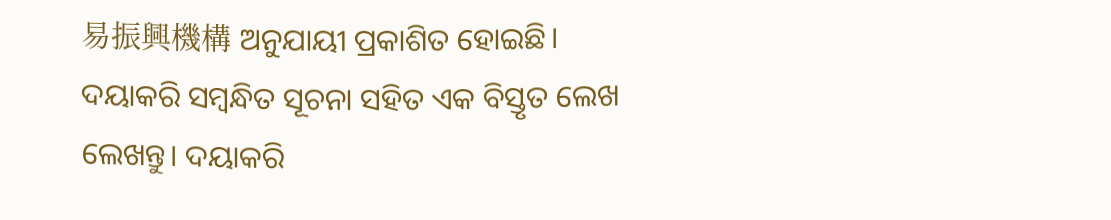易振興機構 ଅନୁଯାୟୀ ପ୍ରକାଶିତ ହୋଇଛି। ଦୟାକରି ସମ୍ବନ୍ଧିତ ସୂଚନା ସହିତ ଏକ ବିସ୍ତୃତ ଲେଖ ଲେଖନ୍ତୁ। ଦୟାକରି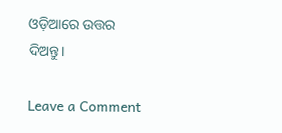ଓଡ଼ିଆରେ ଉତ୍ତର ଦିଅନ୍ତୁ।

Leave a Comment